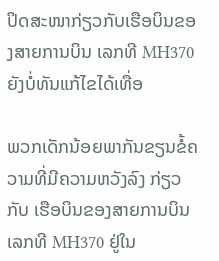ປິດສະໜາກ່ຽວກັບເຮືອບິນຂອງສາຍການບິນ ເລກທີ MH370 ຍັງບໍ່ທັນແກ້ໄຂໄດ້ເທື່ອ

ພວກເດັກນ້ອຍພາກັນຂຽນຂໍ້ຄວາມທີ່ມີຄວາມຫວັງລົງ ກ່ຽວກັບ ເຮືອບິນຂອງສາຍການບິນ ເລກທີ MH370 ຢູ່ໃນ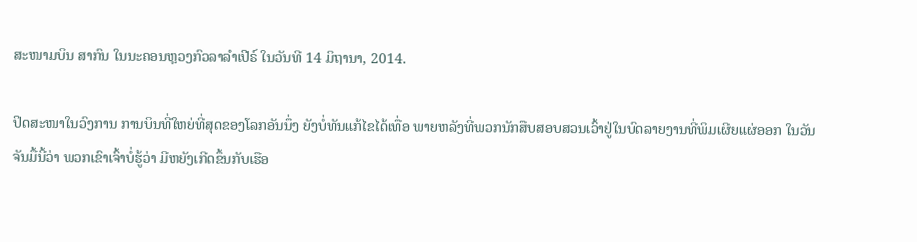ສະໜາມບິນ ສາກົນ ໃນນະຄອນຫຼວງກົວລາລໍາເປີຣ໌ ໃນວັນທີ 14 ມິຖານາ, 2014.

ປິດສະໜາໃນວົງການ ການບິນທີ່ໃຫຍ່ທີ່ສຸດຂອງໂລກອັນນຶ່ງ ຍັງບໍ່ທັນແກ້ໄຂໄດ້ເທື່ອ ພາຍຫລັງທີ່ພວກນັກສືບສອບສວນເວົ້າຢູ່ໃນບົດລາຍງານທີ່ພິມເຜີຍແຜ່ອອກ ໃນວັນ
ຈັນມື້ນີ້ວ່າ ພວກເຂົາເຈົ້າບໍ່ຮູ້ວ່າ ມີຫຍັງເກີດຂຶ້ນກັບເຮືອ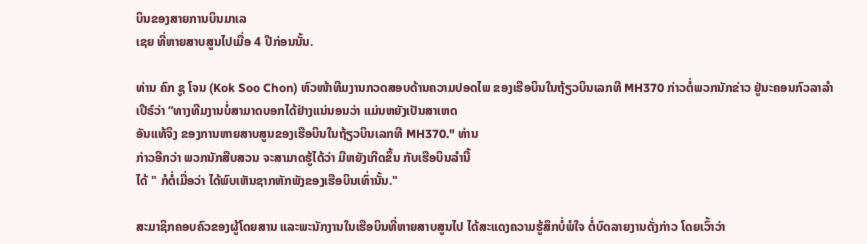ບິນຂອງສາຍການບິນມາເລ
ເຊຍ ທີ່ຫາຍສາບສູນໄປເມື່ອ 4 ປີກ່ອນນັ້ນ.

ທ່ານ ຄົກ ຊູ ໂຈນ (Kok Soo Chon) ຫົວໜ້າທີມງານກວດສອບດ້ານຄວາມປອດໄພ ຂອງເຮືອບິນໃນຖ້ຽວບິນເລກທີ MH370 ກ່າວຕໍ່ພວກນັກຂ່າວ ຢູ່ນະຄອນກົວລາລໍາ
ເປີຣ໌ວ່າ “ທາງທີມງານບໍ່ສາມາດບອກໄດ້ຢ່າງແນ່ນອນວ່າ ແມ່ນຫຍັງເປັນສາເຫດ
ອັນແທ້ຈິງ ຂອງການຫາຍສາບສູນຂອງເຮືອບິນໃນຖ້ຽວບິນເລກທີ MH370." ທ່ານ
ກ່າວອີກວ່າ ພວກນັກສືບສວນ ຈະສາມາດຮູ້ໄດ້ວ່າ ມີຫຍັງເກີດຂຶ້ນ ກັບເຮືອບິນລໍານີ້
ໄດ້ " ກໍຕໍ່ເມື່ອວ່າ ໄດ້ພົບເຫັນຊາກຫັກພັງຂອງເຮືອບິນເທົ່ານັ້ນ."

ສະມາຊິກຄອບຄົວຂອງຜູ້ໂດຍສານ ແລະພະນັກງານໃນເຮືອບິນທີ່ຫາຍສາບສູນໄປ ໄດ້ສະແດງຄວາມຮູ້ສຶກບໍ່ພໍໃຈ ຕໍ່ບົດລາຍງານດັ່ງກ່າວ ໂດຍເວົ້າວ່າ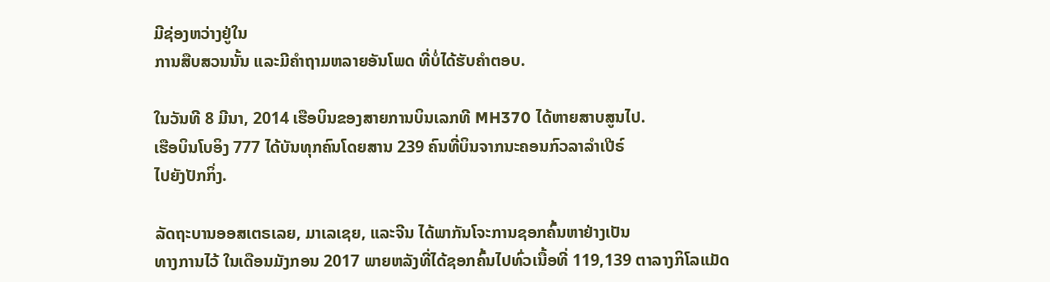ມີຊ່ອງຫວ່າງຢູ່ໃນ
ການສືບສວນນັ້ນ ແລະມີຄໍາຖາມຫລາຍອັນໂພດ ທີ່ບໍ່ໄດ້ຮັບຄໍາຕອບ.

ໃນວັນທີ 8 ມີນາ, 2014 ເຮືອບິນຂອງສາຍການບິນເລກທີ MH370 ໄດ້ຫາຍສາບສູນໄປ.
ເຮືອບິນໂບອິງ 777 ໄດ້ບັນທຸກຄົນໂດຍສານ 239 ຄົນທີ່ບິນຈາກນະຄອນກົວລາລໍາເປີຣ໌
ໄປຍັງປັກກິ່ງ.

ລັດຖະບານອອສເຕຣເລຍ, ມາເລເຊຍ, ແລະຈີນ ໄດ້ພາກັນໂຈະການຊອກຄົ້ນຫາຢ່າງເປັນ
ທາງການໄວ້ ໃນເດືອນມັງກອນ 2017 ພາຍຫລັງທີ່ໄດ້ຊອກຄົ້ນໄປທົ່ວເນື້ອທີ່ 119,139 ຕາລາງກິໂລແມັດ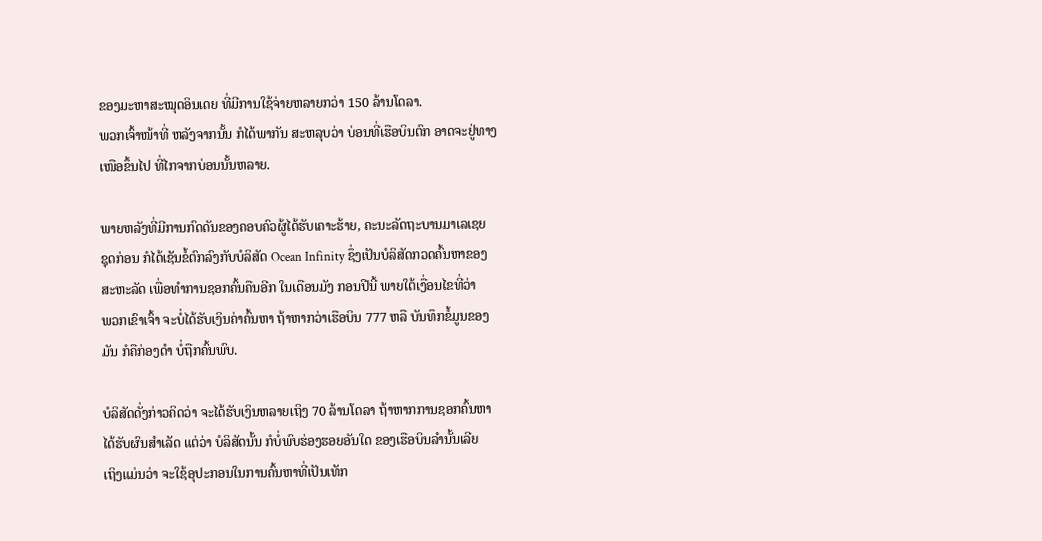ຂອງມະຫາສະໝຸດອິນເດຍ ທີ່ມີການໃຊ້ຈ່າຍຫລາຍກວ່າ 150 ລ້ານໂດລາ.
ພວກເຈົ້າໜ້າທີ່ ຫລັງຈາກນັ້ນ ກໍໄດ້ພາກັນ ສະຫລຸບວ່າ ບ່ອນທີ່ເຮືອບິນຕົກ ອາດຈະຢູ່ທາງ
ເໜືອຂຶ້ນໄປ ທີ່ໄກຈາກບ່ອນນັ້ນຫລາຍ.

ພາຍຫລັງທີ່ມີການກົດດັນຂອງຄອບຄົວຜູ້ໄດ້ຮັບເຄາະຮ້າຍ, ຄະນະລັດຖະບານມາເລເຊຍ
ຊຸດກ່ອນ ກໍໄດ້ເຊັນຂໍ້ຕົກລົງກັບບໍລິສັດ Ocean Infinity ຊຶ່ງເປັນບໍລິສັດກວດຄົ້ນຫາຂອງ
ສະຫະລັດ ເພື່ອທໍາການຊອກຄົ້ນຄືນອີກ ໃນເດືອນມັງ ກອນປີນີ້ ພາຍໃຕ້ເງື່ອນໄຂທີ່ວ່າ
ພວກເຂົາເຈົ້າ ຈະບໍ່ໄດ້ຮັບເງິນຄ່າຄົ້ນຫາ ຖ້າຫາກວ່າເຮືອບິນ 777 ຫລື ບັນທຶກຂໍ້ມູນຂອງ
ມັນ ກໍຄືກ່ອງດໍາ ບໍ່ຖືກຄົ້ນພົບ.

ບໍລິສັດດັ່ງກ່າວຄິດວ່າ ຈະໄດ້ຮັບເງິນຫລາຍເຖິງ 70 ລ້ານໂດລາ ຖ້າຫາກການຊອກຄົ້ນຫາ
ໄດ້ຮັບຜົນສໍາເລັດ ແຕ່ວ່າ ບໍລິສັດນັ້ນ ກໍບໍ່ພົບຮ່ອງຮອຍອັນໃດ ຂອງເຮືອບິນລໍານັ້ນເລີຍ
ເຖິງແມ່ນວ່າ ຈະໃຊ້ອຸປະກອນໃນການຄົ້ນຫາທີ່ເປັນເທັກ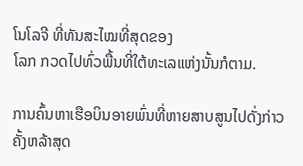ໂນໂລຈີ ທີ່ທັນສະໄໝທີ່ສຸດຂອງ
ໂລກ ກວດໄປທົ່ວພື້ນທີ່ໃຕ້ທະເລແຫ່ງນັ້ນກໍຕາມ.

ການຄົ້ນຫາເຮືອບິນອາຍພົ່ນທີ່ຫາຍສາບສູນໄປດັ່ງກ່າວ ຄັ້ງຫລ້າສຸດ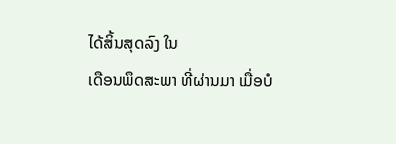ໄດ້ສິ້ນສຸດລົງ ໃນ
ເດືອນພຶດສະພາ ທີ່ຜ່ານມາ ເມື່ອບໍ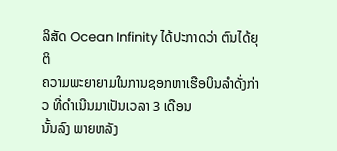ລິສັດ Ocean Infinity ໄດ້ປະກາດວ່າ ຕົນໄດ້ຍຸຕິ
ຄວາມພະຍາຍາມໃນການຊອກຫາເຮືອບິນລໍາດັ່ງກ່າວ ທີ່ດໍາເນີນມາເປັນເວລາ 3 ເດືອນ
ນັ້ນລົງ ພາຍຫລັງ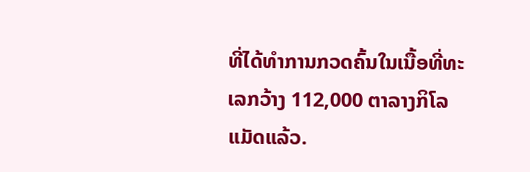ທີ່ໄດ້ທໍາການກວດຄົ້ນໃນເນື້ອທີ່ທະເລກວ້າງ 112,000 ຕາລາງກິໂລ
ແມັດແລ້ວ.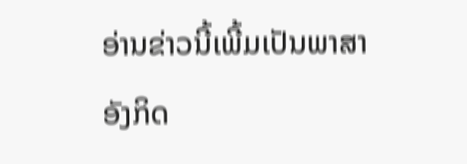ອ່ານຂ່າວນີ້ເພີ້ມເປັນພາສາອັງກິດ